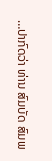…ປາກົດວ່າ ທ່ານ ສົມບັດ ສົມພ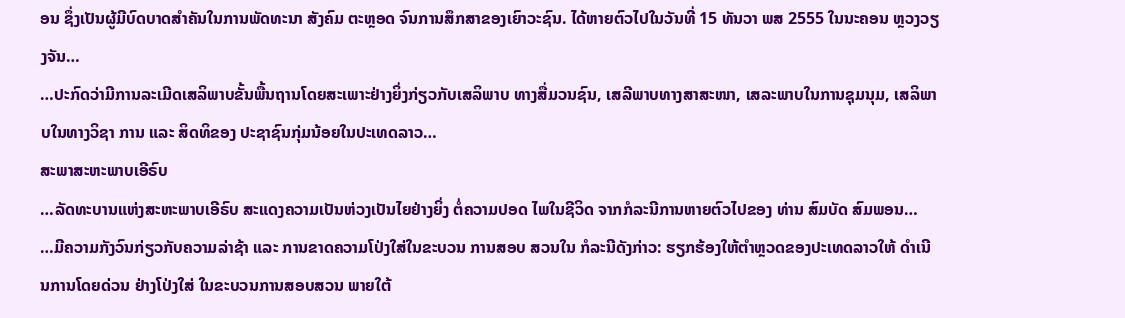ອນ ຊຶ່ງເປັນຜູ້ມີບົດບາດສຳຄັນໃນການພັດທະນາ ສັງຄົມ ຕະຫຼອດ ຈົນການສຶກສາຂອງເຍົາວະຊົນ. ໄດ້ຫາຍຕົວໄປໃນວັນທີ່ 15 ທັນວາ ພສ 2555 ໃນນະຄອນ ຫຼວງວຽງຈັນ…
…ປະກົດວ່າມີການລະເມີດເສລິພາບຂັ້ນພື້ນຖານໂດຍສະເພາະຢ່າງຍິ່ງກ່ຽວກັບເສລິພາບ ທາງສື່ມວນຊົນ, ເສລີພາບທາງສາສະໜາ, ເສລະພາບໃນການຊຸມນຸມ, ເສລິພາບໃນທາງວິຊາ ການ ແລະ ສິດທິຂອງ ປະຊາຊົນກຸ່ມນ້ອຍໃນປະເທດລາວ…
ສະພາສະຫະພາບເອີຣົບ
…ລັດທະບານແຫ່ງສະຫະພາບເອີຣົບ ສະແດງຄວາມເປັນຫ່ວງເປັນໄຍຢ່າງຍິ່ງ ຕໍ່ຄວາມປອດ ໄພໃນຊີວິດ ຈາກກໍລະນີການຫາຍຕົວໄປຂອງ ທ່ານ ສົມບັດ ສົມພອນ…
…ມີຄວາມກັງວົນກ່ຽວກັບຄວາມລ່າຊ້າ ແລະ ການຂາດຄວາມໂປ່ງໃສ່ໃນຂະບວນ ການສອບ ສວນໃນ ກໍລະນີດັງກ່າວ: ຮຽກຮ້ອງໃຫ້ຕຳຫຼວດຂອງປະເທດລາວໃຫ້ ດຳເນີນການໂດຍດ່ວນ ຢ່າງໂປ່ງໃສ່ ໃນຂະບວນການສອບສວນ ພາຍໃຕ້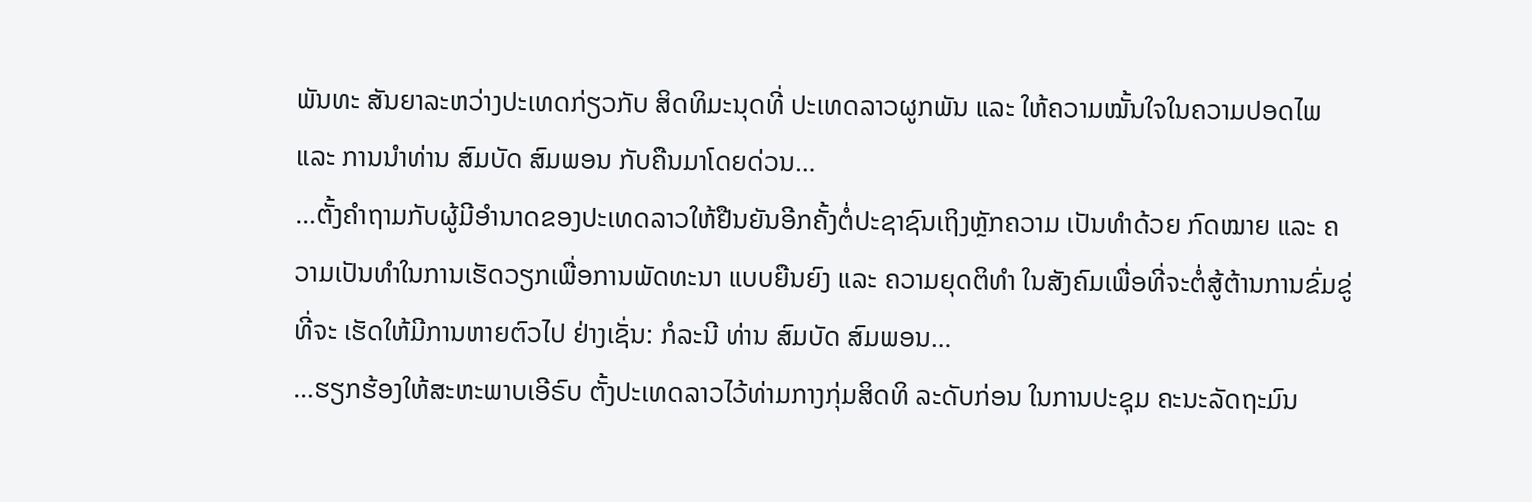ພັນທະ ສັນຍາລະຫວ່າງປະເທດກ່ຽວກັບ ສິດທິມະນຸດທີ່ ປະເທດລາວຜູກພັນ ແລະ ໃຫ້ຄວາມໝັ້ນໃຈໃນຄວາມປອດໄພ ແລະ ການນຳທ່ານ ສົມບັດ ສົມພອນ ກັບຄືນມາໂດຍດ່ວນ…
…ຕັ້ງຄຳຖາມກັບຜູ້ມີອຳນາດຂອງປະເທດລາວໃຫ້ຢືນຍັນອີກຄັ້ງຕໍ່ປະຊາຊົນເຖິງຫຼັກຄວາມ ເປັນທຳດ້ວຍ ກົດໝາຍ ແລະ ຄວາມເປັນທຳໃນການເຮັດວຽກເພື່ອການພັດທະນາ ແບບຍືນຍົງ ແລະ ຄວາມຍຸດຕິທຳ ໃນສັງຄົມເພື່ອທີ່ຈະຕໍ່ສູ້ຕ້ານການຂົ່ມຂູ່ທີ່ຈະ ເຮັດໃຫ້ມີການຫາຍຕົວໄປ ຢ່າງເຊັ່ນ: ກໍລະນີ ທ່ານ ສົມບັດ ສົມພອນ…
…ຮຽກຮ້ອງໃຫ້ສະຫະພາບເອີຣົບ ຕັ້ງປະເທດລາວໄວ້ທ່າມກາງກຸ່ມສິດທິ ລະດັບກ່ອນ ໃນການປະຊຸມ ຄະນະລັດຖະມົນ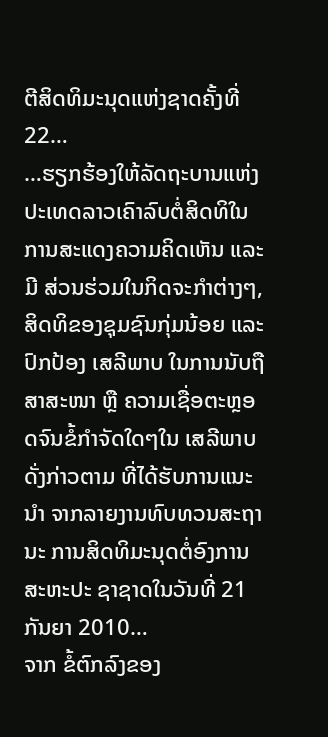ຕີສິດທິມະນຸດແຫ່ງຊາດຄັ້ງທີ່ 22…
…ຮຽກຮ້ອງໃຫ້ລັດຖະບານແຫ່ງປະເທດລາວເຄົາລົບຕໍ່ສິດທິໃນການສະແດງຄວາມຄິດເຫັນ ແລະ ມີ ສ່ວນຮ່ວມໃນກິດຈະກຳຕ່າງໆ, ສິດທິຂອງຊຸມຊົນກຸ່ມນ້ອຍ ແລະ ປົກປ້ອງ ເສລີພາບ ໃນການນັບຖື ສາສະໜາ ຫຼື ຄວາມເຊື່ອຕະຫຼອດຈົນຂໍ້ກຳຈັດໃດໆໃນ ເສລີພາບດັ່ງກ່າວຕາມ ທີ່ໄດ້ຮັບການແນະນຳ ຈາກລາຍງານທົບທວນສະຖານະ ການສິດທິມະນຸດຕໍ່ອົງການສະຫະປະ ຊາຊາດໃນວັນທີ່ 21 ກັນຍາ 2010…
ຈາກ ຂໍ້ຕົກລົງຂອງ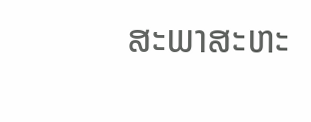ສະພາສະຫະ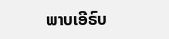ພາບເອີຣົບ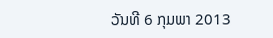ວັນທີ 6 ກຸມພາ 2013